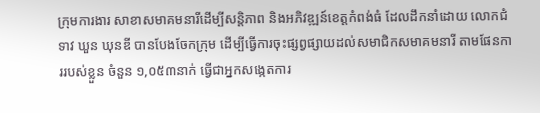ក្រុមការងារ សាខាសមាគមនារីដើម្បីសន្តិភាព និងអភិវឌ្ឍន៍ខេត្តកំពង់ធំ ដែលដឹកនាំដោយ លោកជំទាវ ឃួន ឃុនឌី បានបែងចែកក្រុម ដើម្បីធ្វើការចុះផ្សព្វផ្សាយដល់សមាជិកសមាគមនារី តាមផែនការរបស់ខ្លួន ចំនួន ១,០៥៣នាក់ ធ្វើជាអ្នកសង្កេតការ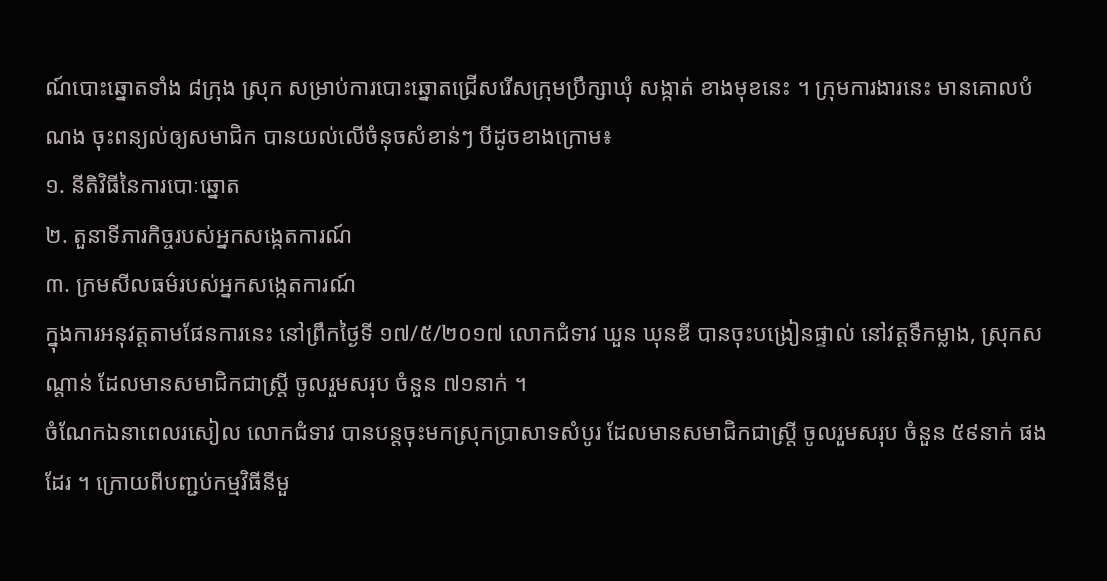ណ៍បោះឆ្នោតទាំង ៨ក្រុង ស្រុក សម្រាប់ការបោះឆ្នោតជ្រើសរើសក្រុមប្រឹក្សាឃុំ សង្កាត់ ខាងមុខនេះ ។ ក្រុមការងារនេះ មានគោលបំណង ចុះពន្យល់ឲ្យសមាជិក បានយល់លើចំនុចសំខាន់ៗ បីដូចខាងក្រោម៖
១. នីតិវិធីនៃការបោៈឆ្នោត
២. តួនាទីភារកិច្ចរបស់អ្នកសង្កេតការណ៍
៣. ក្រមសីលធម៌របស់អ្នកសង្កេតការណ៍
ក្នុងការអនុវត្តតាមផែនការនេះ នៅព្រឹកថ្ងៃទី ១៧/៥/២០១៧ លោកជំទាវ ឃួន ឃុនឌី បានចុះបង្រៀនផ្ទាល់ នៅវត្តទឹកម្លាង, ស្រុកសណ្ដាន់ ដែលមានសមាជិកជាស្រ្តី ចូលរួមសរុប ចំនួន ៧១នាក់ ។
ចំណែកឯនាពេលរសៀល លោកជំទាវ បានបន្តចុះមកស្រុកប្រាសាទសំបូរ ដែលមានសមាជិកជាស្ត្រី ចូលរួមសរុប ចំនួន ៥៩នាក់ ផងដែរ ។ ក្រោយពីបញ្ជប់កម្មវិធីនីមួ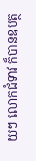យៗ លោកជំទាវ ក៏បានឧបត្ថ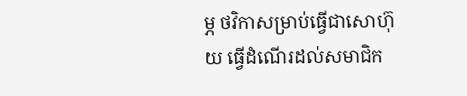ម្ភ ថវិកាសម្រាប់ធ្វើជាសោហ៊ុយ ធ្វើដំណើរដល់សមាជិក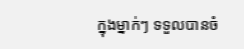ក្នុងម្នាក់ៗ ទទួលបានចំ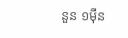នួន ១ម៉ឺន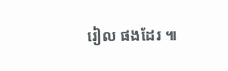រៀល ផងដែរ ៕